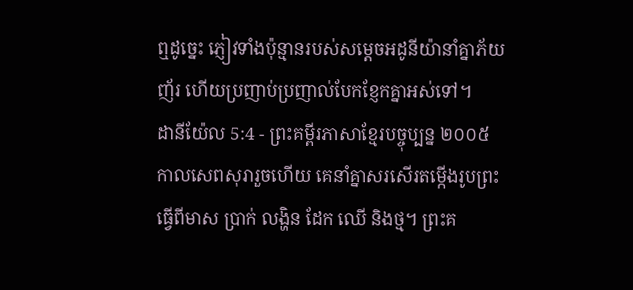ឮដូច្នេះ ភ្ញៀវទាំងប៉ុន្មានរបស់សម្ដេចអដូនីយ៉ានាំគ្នាភ័យញ័រ ហើយប្រញាប់ប្រញាល់បែកខ្ញែកគ្នាអស់ទៅ។
ដានីយ៉ែល 5:4 - ព្រះគម្ពីរភាសាខ្មែរបច្ចុប្បន្ន ២០០៥ កាលសេពសុរារួចហើយ គេនាំគ្នាសរសើរតម្កើងរូបព្រះធ្វើពីមាស ប្រាក់ លង្ហិន ដែក ឈើ និងថ្ម។ ព្រះគ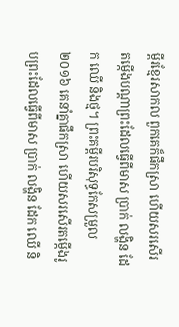ម្ពីរខ្មែរសាកល ពួកគេក៏ផឹកស្រា ហើយសរសើរតម្កើងបណ្ដាព្រះដែលធ្វើពីមាស ប្រាក់ លង្ហិន ដែក ឈើ និងថ្ម។ ព្រះគម្ពីរបរិសុទ្ធកែសម្រួល ២០១៦ គេនាំគ្នាផឹកស្រា ហើយសរសើរតម្កើងរូបព្រះដែលធ្វើពីមាស ប្រាក់ លង្ហិន ដែក ឈើ និ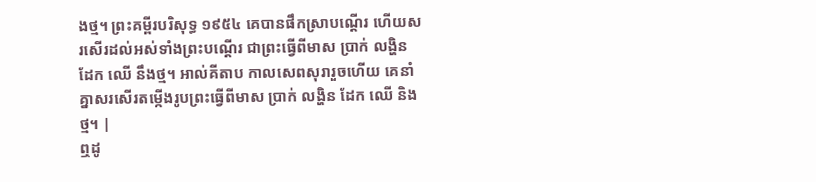ងថ្ម។ ព្រះគម្ពីរបរិសុទ្ធ ១៩៥៤ គេបានផឹកស្រាបណ្តើរ ហើយសរសើរដល់អស់ទាំងព្រះបណ្តើរ ជាព្រះធ្វើពីមាស ប្រាក់ លង្ហិន ដែក ឈើ នឹងថ្ម។ អាល់គីតាប កាលសេពសុរារួចហើយ គេនាំគ្នាសរសើរតម្កើងរូបព្រះធ្វើពីមាស ប្រាក់ លង្ហិន ដែក ឈើ និងថ្ម។ |
ឮដូ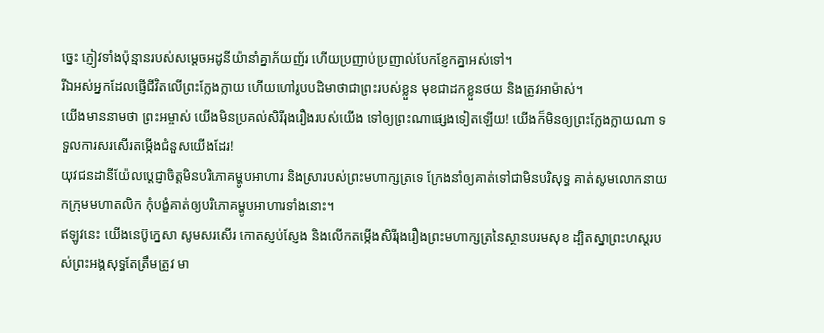ច្នេះ ភ្ញៀវទាំងប៉ុន្មានរបស់សម្ដេចអដូនីយ៉ានាំគ្នាភ័យញ័រ ហើយប្រញាប់ប្រញាល់បែកខ្ញែកគ្នាអស់ទៅ។
រីឯអស់អ្នកដែលផ្ញើជីវិតលើព្រះក្លែងក្លាយ ហើយហៅរូបបដិមាថាជាព្រះរបស់ខ្លួន មុខជាដកខ្លួនថយ និងត្រូវអាម៉ាស់។
យើងមាននាមថា ព្រះអម្ចាស់ យើងមិនប្រគល់សិរីរុងរឿងរបស់យើង ទៅឲ្យព្រះណាផ្សេងទៀតឡើយ! យើងក៏មិនឲ្យព្រះក្លែងក្លាយណា ទទួលការសរសើរតម្កើងជំនួសយើងដែរ!
យុវជនដានីយ៉ែលប្ដេជ្ញាចិត្តមិនបរិភោគម្ហូបអាហារ និងស្រារបស់ព្រះមហាក្សត្រទេ ក្រែងនាំឲ្យគាត់ទៅជាមិនបរិសុទ្ធ គាត់សូមលោកនាយកក្រុមមហាតលិក កុំបង្ខំគាត់ឲ្យបរិភោគម្ហូបអាហារទាំងនោះ។
ឥឡូវនេះ យើងនេប៊ូក្នេសា សូមសរសើរ កោតស្ញប់ស្ញែង និងលើកតម្កើងសិរីរុងរឿងព្រះមហាក្សត្រនៃស្ថានបរមសុខ ដ្បិតស្នាព្រះហស្ដរបស់ព្រះអង្គសុទ្ធតែត្រឹមត្រូវ មា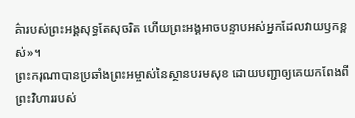គ៌ារបស់ព្រះអង្គសុទ្ធតែសុចរិត ហើយព្រះអង្គអាចបន្ទាបអស់អ្នកដែលវាយឫកខ្ពស់»។
ព្រះករុណាបានប្រឆាំងព្រះអម្ចាស់នៃស្ថានបរមសុខ ដោយបញ្ជាឲ្យគេយកពែងពីព្រះវិហាររបស់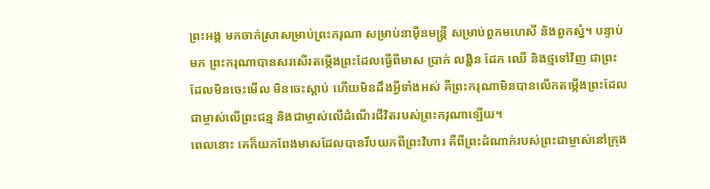ព្រះអង្គ មកចាក់ស្រាសម្រាប់ព្រះករុណា សម្រាប់នាម៉ឺនមន្ត្រី សម្រាប់ពួកមហេសី និងពួកស្នំ។ បន្ទាប់មក ព្រះករុណាបានសរសើរតម្កើងព្រះដែលធ្វើពីមាស ប្រាក់ លង្ហិន ដែក ឈើ និងថ្មទៅវិញ ជាព្រះដែលមិនចេះមើល មិនចេះស្ដាប់ ហើយមិនដឹងអ្វីទាំងអស់ គឺព្រះករុណាមិនបានលើកតម្កើងព្រះដែលជាម្ចាស់លើព្រះជន្ម និងជាម្ចាស់លើដំណើរជីវិតរបស់ព្រះករុណាឡើយ។
ពេលនោះ គេក៏យកពែងមាសដែលបានរឹបយកពីព្រះវិហារ គឺពីព្រះដំណាក់របស់ព្រះជាម្ចាស់នៅក្រុង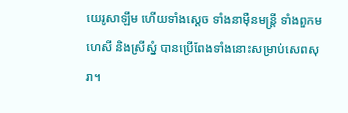យេរូសាឡឹម ហើយទាំងស្ដេច ទាំងនាម៉ឺនមន្ត្រី ទាំងពួកមហេសី និងស្រីស្នំ បានប្រើពែងទាំងនោះសម្រាប់សេពសុរា។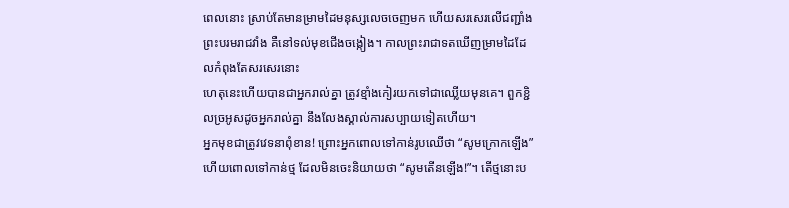ពេលនោះ ស្រាប់តែមានម្រាមដៃមនុស្សលេចចេញមក ហើយសរសេរលើជញ្ជាំងព្រះបរមរាជវាំង គឺនៅទល់មុខជើងចង្កៀង។ កាលព្រះរាជាទតឃើញម្រាមដៃដែលកំពុងតែសរសេរនោះ
ហេតុនេះហើយបានជាអ្នករាល់គ្នា ត្រូវខ្មាំងកៀរយកទៅជាឈ្លើយមុនគេ។ ពួកខ្ជិលច្រអូសដូចអ្នករាល់គ្នា នឹងលែងស្គាល់ការសប្បាយទៀតហើយ។
អ្នកមុខជាត្រូវវេទនាពុំខាន! ព្រោះអ្នកពោលទៅកាន់រូបឈើថា “សូមក្រោកឡើង” ហើយពោលទៅកាន់ថ្ម ដែលមិនចេះនិយាយថា “សូមតើនឡើង!”។ តើថ្មនោះប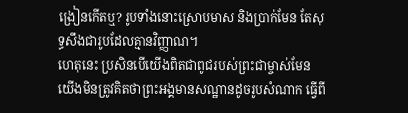ង្រៀនកើតឬ? រូបទាំងនោះស្រោបមាស និងប្រាក់មែន តែសុទ្ធសឹងជារូបដែលគ្មានវិញ្ញាណ។
ហេតុនេះ ប្រសិនបើយើងពិតជាពូជរបស់ព្រះជាម្ចាស់មែន យើងមិនត្រូវគិតថាព្រះអង្គមានសណ្ឋានដូចរូបសំណាក ធ្វើពី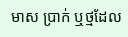មាស ប្រាក់ ឬថ្មដែល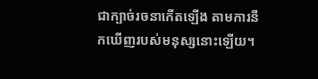ជាក្បាច់រចនាកើតឡើង តាមការនឹកឃើញរបស់មនុស្សនោះឡើយ។